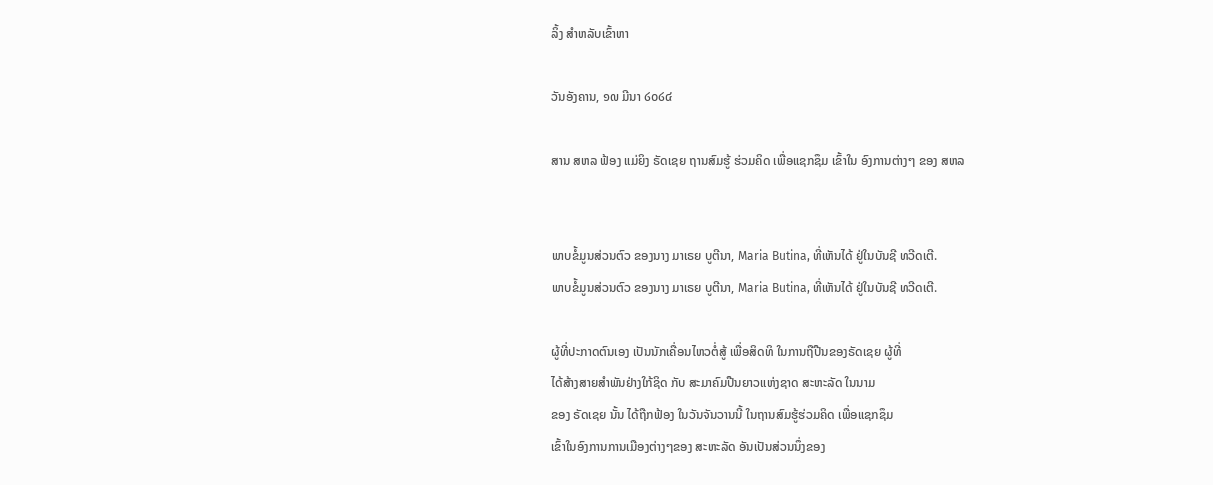ລິ້ງ ສຳຫລັບເຂົ້າຫາ

ວັນອັງຄານ, ໑໙ ມີນາ ໒໐໒໔

ສານ ສຫລ ຟ້ອງ ແມ່ຍິງ ຣັດເຊຍ ຖານສົມຮູ້ ຮ່ວມຄິດ ເພື່ອແຊກຊຶມ ເຂົ້າໃນ ອົງການຕ່າງໆ ຂອງ ສຫລ


ພາບຂໍ້ມູນສ່ວນຕົວ ຂອງນາງ ມາເຣຍ ບູຕີນາ, Maria Butina, ທີ່ເຫັນໄດ້ ຢູ່ໃນບັນຊີ ທວີດເຕີ.
ພາບຂໍ້ມູນສ່ວນຕົວ ຂອງນາງ ມາເຣຍ ບູຕີນາ, Maria Butina, ທີ່ເຫັນໄດ້ ຢູ່ໃນບັນຊີ ທວີດເຕີ.

ຜູ້ທີ່ປະກາດຕົນເອງ ເປັນນັກເຄື່ອນໄຫວຕໍ່ສູ້ ເພື່ອສິດທິ ໃນການຖືປືນຂອງຣັດເຊຍ ຜູ້ທີ່
ໄດ້ສ້າງສາຍສຳພັນຢ່າງໃກ້ຊິດ ກັບ ສະມາຄົມປືນຍາວແຫ່ງຊາດ ສະຫະລັດ ໃນນາມ
ຂອງ ຣັດເຊຍ ນັ້ນ ໄດ້ຖືກຟ້ອງ ໃນວັນຈັນວານນີ້ ໃນຖານສົມຮູ້ຮ່ວມຄິດ ເພື່ອແຊກຊຶມ
ເຂົ້າໃນອົງການການເມືອງຕ່າງໆຂອງ ສະຫະລັດ ອັນເປັນສ່ວນນຶ່ງຂອງ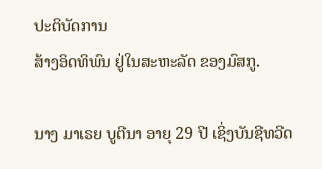ປະຕິບັດການ
ສ້າງອິດທິພົນ ຢູ່ໃນສະຫະລັດ ຂອງມົສກູ.

ນາງ ມາເຣຍ ບູຕີນາ ອາຍຸ 29 ປີ ເຊິ່ງບັນຊີທວີດ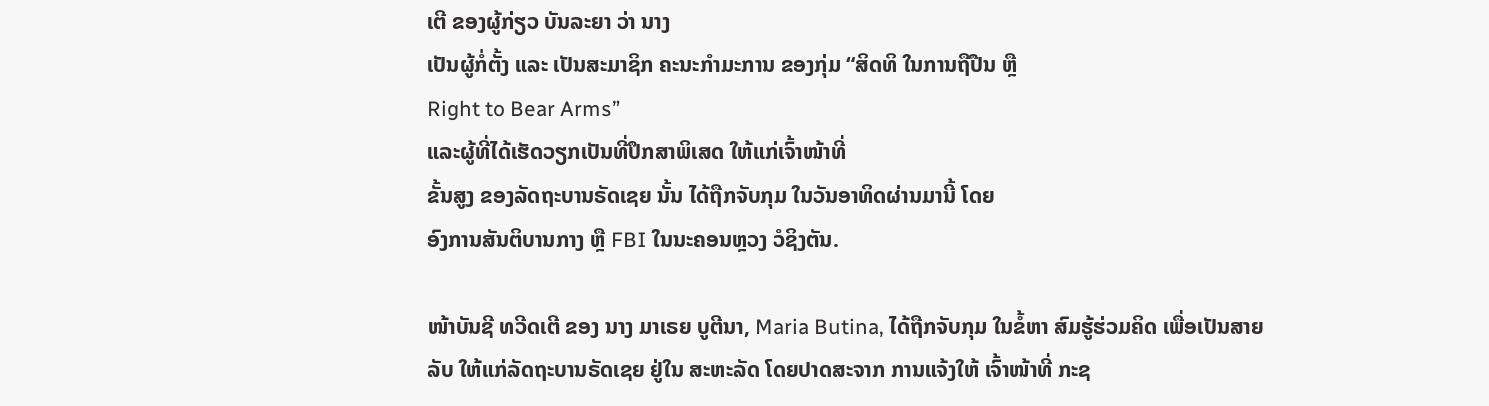ເຕີ ຂອງຜູ້ກ່ຽວ ບັນລະຍາ ວ່າ ນາງ
ເປັນຜູ້ກໍ່ຕັ້ງ ແລະ ເປັນສະມາຊິກ ຄະນະກຳມະການ ຂອງກຸ່ມ “ສິດທິ ໃນການຖືປືນ ຫຼື
Right to Bear Arms”
ແລະຜູ້ທີ່ໄດ້ເຮັດວຽກເປັນທີ່ປຶກສາພິເສດ ໃຫ້ແກ່ເຈົ້າໜ້າທີ່
ຂັ້ນສູງ ຂອງລັດຖະບານຣັດເຊຍ ນັ້ນ ໄດ້ຖືກຈັບກຸມ ໃນວັນອາທິດຜ່ານມານີ້ ໂດຍ
ອົງການສັນຕິບານກາງ ຫຼື FBI ໃນນະຄອນຫຼວງ ວໍຊິງຕັນ.

ໜ້າບັນຊີ ທວີດເຕີ ຂອງ ນາງ ມາເຣຍ ບູຕີນາ, Maria Butina, ໄດ້ຖືກຈັບກຸມ ໃນຂໍ້ຫາ ສົມຮູ້ຮ່ວມຄິດ ເພື່ອເປັນສາຍລັບ ໃຫ້ແກ່ລັດຖະບານຣັດເຊຍ ຢູ່ໃນ ສະຫະລັດ ໂດຍປາດສະຈາກ ການແຈ້ງໃຫ້ ເຈົ້າໜ້າທີ່ ກະຊ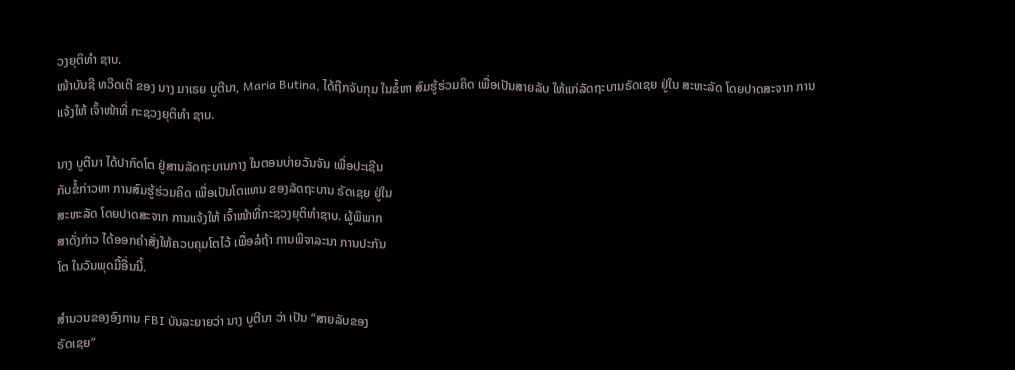ວງຍຸຕິທຳ ຊາບ.
ໜ້າບັນຊີ ທວີດເຕີ ຂອງ ນາງ ມາເຣຍ ບູຕີນາ, Maria Butina, ໄດ້ຖືກຈັບກຸມ ໃນຂໍ້ຫາ ສົມຮູ້ຮ່ວມຄິດ ເພື່ອເປັນສາຍລັບ ໃຫ້ແກ່ລັດຖະບານຣັດເຊຍ ຢູ່ໃນ ສະຫະລັດ ໂດຍປາດສະຈາກ ການແຈ້ງໃຫ້ ເຈົ້າໜ້າທີ່ ກະຊວງຍຸຕິທຳ ຊາບ.

ນາງ ບູຕີນາ ໄດ້ປາກົດໂຕ ຢູ່ສານລັດຖະບານກາງ ໃນຕອນບ່າຍວັນຈັນ ເພື່ອປະເຊີນ
ກັບຂໍ້ກ່າວຫາ ການສົມຮູ້ຮ່ວມຄິດ ເພື່ອເປັນໂຕແທນ ຂອງລັດຖະບານ ຣັດເຊຍ ຢູ່ໃນ
ສະຫະລັດ ໂດຍປາດສະຈາກ ການແຈ້ງໃຫ້ ເຈົ້າໜ້າທີ່ກະຊວງຍຸຕິທຳຊາບ. ຜູ້ພິພາກ
ສາດັ່ງກ່າວ ໄດ້ອອກຄຳສັ່ງໃຫ້ຄວບຄຸມໂຕໄວ້ ເພື່ອລໍຖ້າ ການພິຈາລະນາ ການປະກັນ
ໂຕ ໃນວັນພຸດມື້ອື່ນນີ້.

ສຳນວນຂອງອົງການ FBI ບັນລະຍາຍວ່າ ນາງ ບູຕີນາ ວ່າ ເປັນ “ສາຍລັບຂອງ
ຣັດເຊຍ”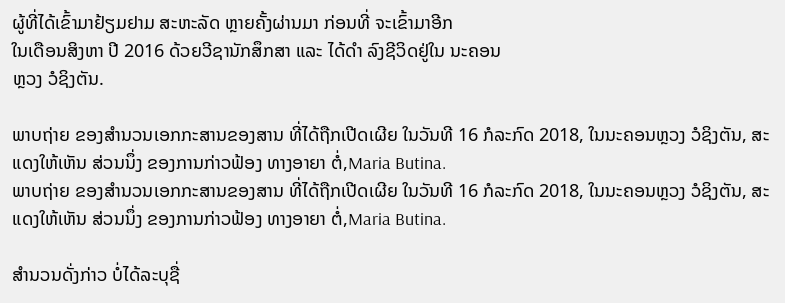ຜູ້ທີ່ໄດ້ເຂົ້າມາຢ້ຽມຢາມ ສະຫະລັດ ຫຼາຍຄັ້ງຜ່ານມາ ກ່ອນທີ່ ຈະເຂົ້າມາອີກ
ໃນເດືອນສິງຫາ ປີ 2016 ດ້ວຍວີຊານັກສຶກສາ ແລະ ໄດ້ດຳ ລົງຊີວິດຢູ່ໃນ ນະຄອນ
ຫຼວງ ວໍຊິງຕັນ.

ພາບຖ່າຍ ຂອງສຳນວນເອກກະສານຂອງສານ ທີ່ໄດ້ຖືກເປີດເຜີຍ ໃນວັນທີ 16 ກໍລະກົດ 2018, ໃນນະຄອນຫຼວງ ວໍຊິງຕັນ, ສະແດງໃຫ້ເຫັນ ສ່ວນນຶ່ງ ຂອງການກ່າວຟ້ອງ ທາງອາຍາ ຕໍ່,Maria Butina.
ພາບຖ່າຍ ຂອງສຳນວນເອກກະສານຂອງສານ ທີ່ໄດ້ຖືກເປີດເຜີຍ ໃນວັນທີ 16 ກໍລະກົດ 2018, ໃນນະຄອນຫຼວງ ວໍຊິງຕັນ, ສະແດງໃຫ້ເຫັນ ສ່ວນນຶ່ງ ຂອງການກ່າວຟ້ອງ ທາງອາຍາ ຕໍ່,Maria Butina.

ສຳນວນດັ່ງກ່າວ ບໍ່ໄດ້ລະບຸຊື່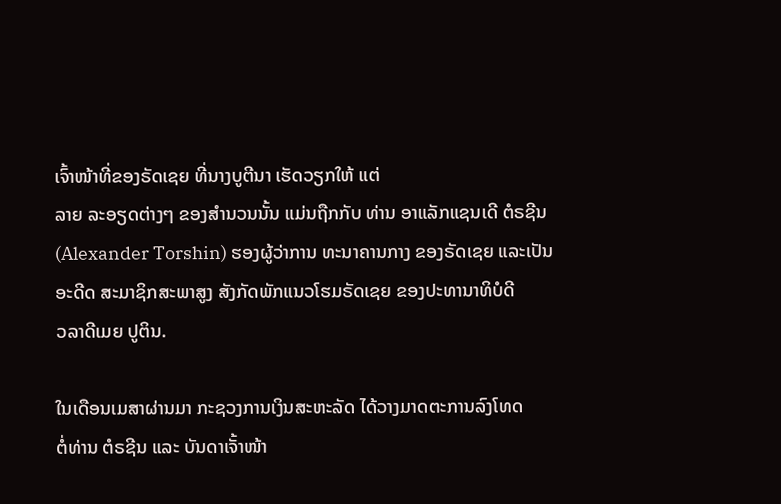ເຈົ້າໜ້າທີ່ຂອງຣັດເຊຍ ທີ່ນາງບູຕີນາ ເຮັດວຽກໃຫ້ ແຕ່
ລາຍ ລະອຽດຕ່າງໆ ຂອງສຳນວນນັ້ນ ແມ່ນຖືກກັບ ທ່ານ ອາແລັກແຊນເດີ ຕໍຣຊີນ
(Alexander Torshin) ຮອງຜູ້ວ່າການ ທະນາຄານກາງ ຂອງຣັດເຊຍ ແລະເປັນ
ອະດີດ ສະມາຊິກສະພາສູງ ສັງກັດພັກແນວໂຮມຣັດເຊຍ ຂອງປະທານາທິບໍດີ
ວລາດີເມຍ ປູຕິນ.

ໃນເດືອນເມສາຜ່ານມາ ກະຊວງການເງິນສະຫະລັດ ໄດ້ວາງມາດຕະການລົງໂທດ
ຕໍ່ທ່ານ ຕໍຣຊີນ ແລະ ບັນດາເຈັ້າໜ້າ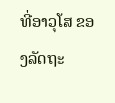ທີ່ອາວຸໂສ ຂອງລັດຖະ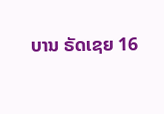ບານ ຣັດເຊຍ 16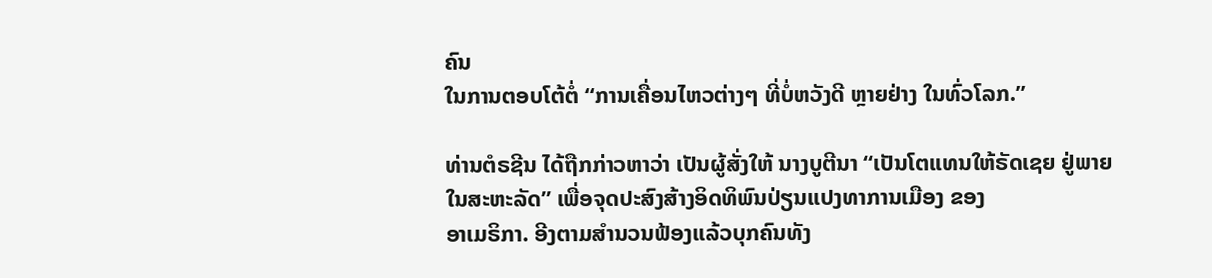ຄົນ
ໃນການຕອບໂຕ້ຕໍ່ “ການເຄື່ອນໄຫວຕ່າງໆ ທີ່ບໍ່ຫວັງດີ ຫຼາຍຢ່າງ ໃນທົ່ວໂລກ.”

ທ່ານຕໍຣຊີນ ໄດ້ຖືກກ່າວຫາວ່າ ເປັນຜູ້ສັ່ງໃຫ້ ນາງບູຕີນາ “ເປັນໂຕແທນໃຫ້ຣັດເຊຍ ຢູ່ພາຍໃນສະຫະລັດ” ເພື່ອຈຸດປະສົງສ້າງອິດທິພົນປ່ຽນແປງທາການເມືອງ ຂອງ
ອາເມຣິກາ. ອີງຕາມສຳນວນຟ້ອງແລ້ວບຸກຄົນທັງ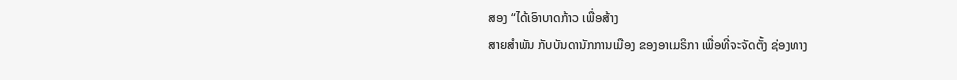ສອງ “ໄດ້ເອົາບາດກ້າວ ເພື່ອສ້າງ
ສາຍສຳພັນ ກັບບັນດານັກການເມືອງ ຂອງອາເມຣິກາ ເພື່ອທີ່ຈະຈັດຕັ້ງ ຊ່ອງທາງ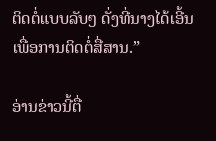ຕິດຕໍ່ແບບລັບໆ ດັ່ງທີ່ນາງໄດ້ເອີ້ນ ເພື່ອການຕິດຕໍ່ສື່ສານ.”

ອ່ານຂ່າວນີ້ຕື່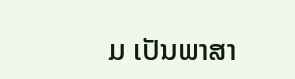ມ ເປັນພາສາ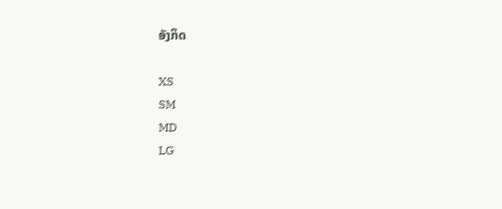ອັງກິດ

XS
SM
MD
LG